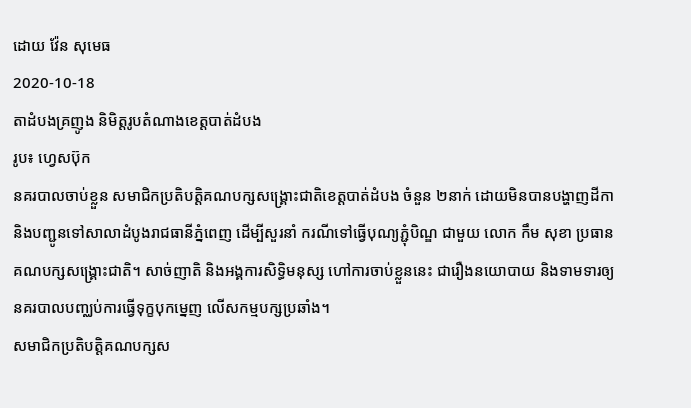ដោយ វ៉ែន សុមេធ
2020-10-18
តាដំបងគ្រញូង និមិត្តរូបតំណាងខេត្តបាត់ដំបង
រូប៖ ហ្វេសប៊ុក
នគរបាលចាប់ខ្លួន សមាជិកប្រតិបត្តិគណបក្សសង្គ្រោះជាតិខេត្តបាត់ដំបង ចំនួន ២នាក់ ដោយមិនបានបង្ហាញដីកា និងបញ្ជូនទៅសាលាដំបូងរាជធានីភ្នំពេញ ដើម្បីសួរនាំ ករណីទៅធ្វើបុណ្យភ្ជុំបិណ្ឌ ជាមួយ លោក កឹម សុខា ប្រធានគណបក្សសង្គ្រោះជាតិ។ សាច់ញាតិ និងអង្គការសិទ្ធិមនុស្ស ហៅការចាប់ខ្លួននេះ ជារឿងនយោបាយ និងទាមទារឲ្យនគរបាលបញ្ឈប់ការធ្វើទុក្ខបុកម្នេញ លើសកម្មបក្សប្រឆាំង។
សមាជិកប្រតិបត្តិគណបក្សស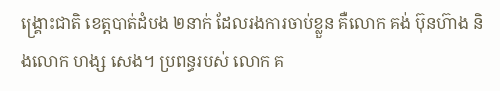ង្គ្រោះជាតិ ខេត្តបាត់ដំបង ២នាក់ ដែលរងការចាប់ខ្លួន គឺលោក គង់ ប៊ុនហ៊ាង និងលោក ហង្ស សេង។ ប្រពន្ធរបស់ លោក គ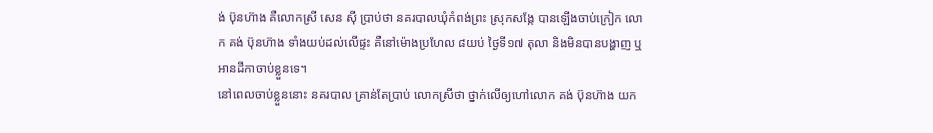ង់ ប៊ុនហ៊ាង គឺលោកស្រី សេន ស៊ី ប្រាប់ថា នគរបាលឃុំកំពង់ព្រះ ស្រុកសង្កែ បានឡើងចាប់ក្រៀក លោក គង់ ប៊ុនហ៊ាង ទាំងយប់ដល់លើផ្ទះ គឺនៅម៉ោងប្រហែល ៨យប់ ថ្ងៃទី១៧ តុលា និងមិនបានបង្ហាញ ឬអានដីកាចាប់ខ្លួនទេ។
នៅពេលចាប់ខ្លួននោះ នគរបាល គ្រាន់តែប្រាប់ លោកស្រីថា ថ្នាក់លើឲ្យហៅលោក គង់ ប៊ុនហ៊ាង យក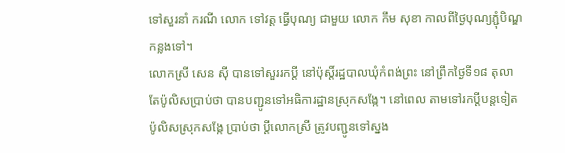ទៅសួរនាំ ករណី លោក ទៅវត្ត ធ្វើបុណ្យ ជាមួយ លោក កឹម សុខា កាលពីថ្ងៃបុណ្យភ្ជុំបិណ្ឌកន្លងទៅ។
លោកស្រី សេន ស៊ី បានទៅសួររកប្ដី នៅប៉ុស្តិ៍រដ្ឋបាលឃុំកំពង់ព្រះ នៅព្រឹកថ្ងៃទី១៨ តុលា តែប៉ូលិសប្រាប់ថា បានបញ្ជូនទៅអធិការដ្ឋានស្រុកសង្កែ។ នៅពេល តាមទៅរកប្ដីបន្តទៀត ប៉ូលិសស្រុកសង្កែ ប្រាប់ថា ប្ដីលោកស្រី ត្រូវបញ្ជូនទៅស្នង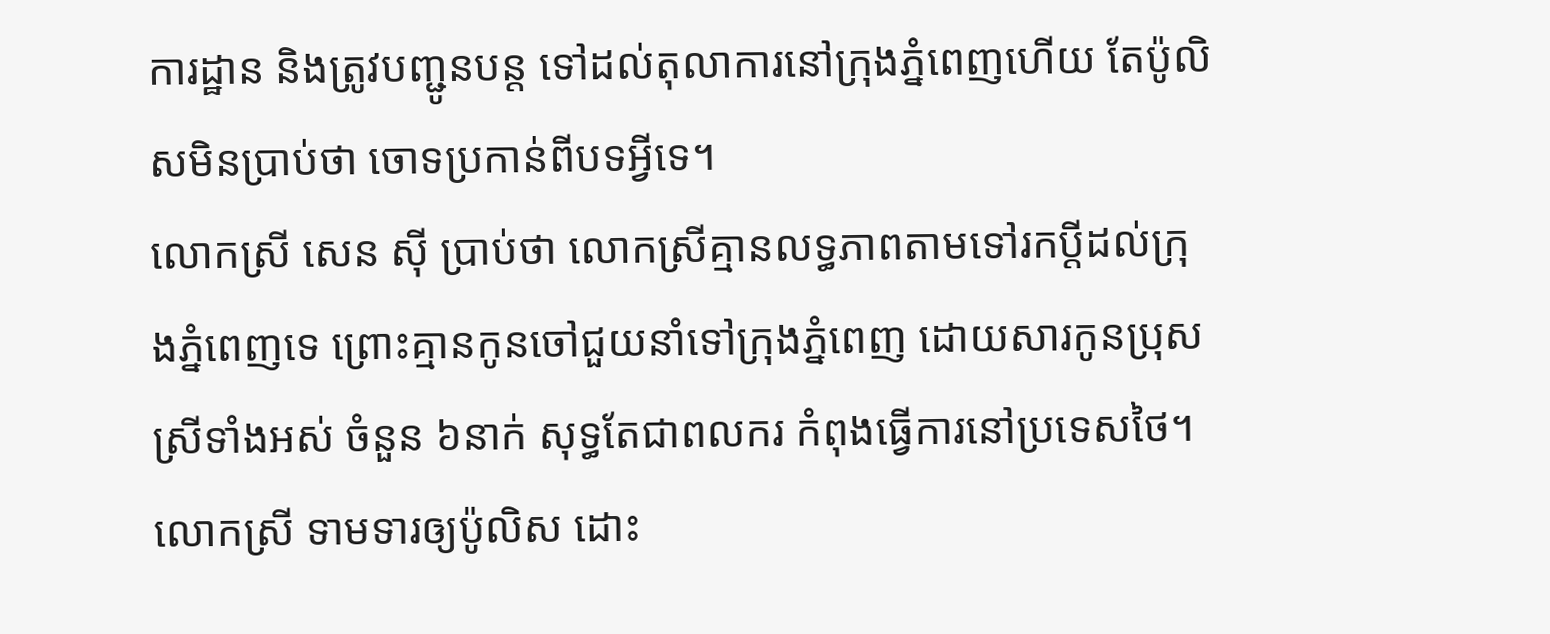ការដ្ឋាន និងត្រូវបញ្ជូនបន្ត ទៅដល់តុលាការនៅក្រុងភ្នំពេញហើយ តែប៉ូលិសមិនប្រាប់ថា ចោទប្រកាន់ពីបទអ្វីទេ។
លោកស្រី សេន ស៊ី ប្រាប់ថា លោកស្រីគ្មានលទ្ធភាពតាមទៅរកប្ដីដល់ក្រុងភ្នំពេញទេ ព្រោះគ្មានកូនចៅជួយនាំទៅក្រុងភ្នំពេញ ដោយសារកូនប្រុសស្រីទាំងអស់ ចំនួន ៦នាក់ សុទ្ធតែជាពលករ កំពុងធ្វើការនៅប្រទេសថៃ។
លោកស្រី ទាមទារឲ្យប៉ូលិស ដោះ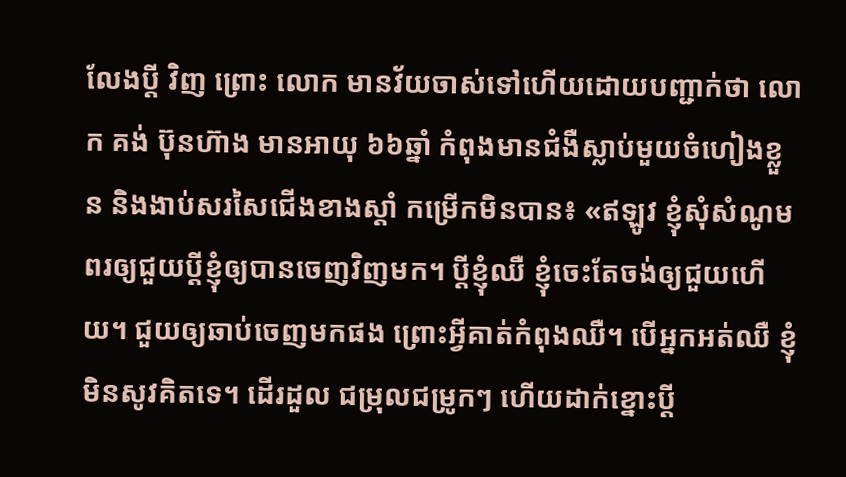លែងប្ដី វិញ ព្រោះ លោក មានវ័យចាស់ទៅហើយដោយបញ្ជាក់ថា លោក គង់ ប៊ុនហ៊ាង មានអាយុ ៦៦ឆ្នាំ កំពុងមានជំងឺស្លាប់មួយចំហៀងខ្លួន និងងាប់សរសៃជើងខាងស្ដាំ កម្រើកមិនបាន៖ «ឥឡូវ ខ្ញុំសុំសំណូមពរឲ្យជួយប្ដីខ្ញុំឲ្យបានចេញវិញមក។ ប្ដីខ្ញុំឈឺ ខ្ញុំចេះតែចង់ឲ្យជួយហើយ។ ជួយឲ្យឆាប់ចេញមកផង ព្រោះអ្វីគាត់កំពុងឈឺ។ បើអ្នកអត់ឈឺ ខ្ញុំមិនសូវគិតទេ។ ដើរដួល ជម្រុលជម្រូកៗ ហើយដាក់ខ្នោះប្ដី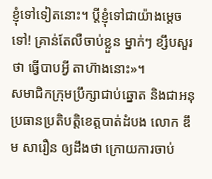ខ្ញុំទៅទៀតនោះ។ ប្ដីខ្ញុំទៅជាយ៉ាងម្ដេចទៅ! គ្រាន់តែលឺចាប់ខ្លួន ម្នាក់ៗ ខ្សឹបសួរ ថា ធ្វើបាបអ្វី តាហ៊ាងនោះ»។
សមាជិកក្រុមប្រឹក្សាជាប់ឆ្នោត និងជាអនុប្រធានប្រតិបត្តិខេត្តបាត់ដំបង លោក ឌឹម សារឿន ឲ្យដឹងថា ក្រោយការចាប់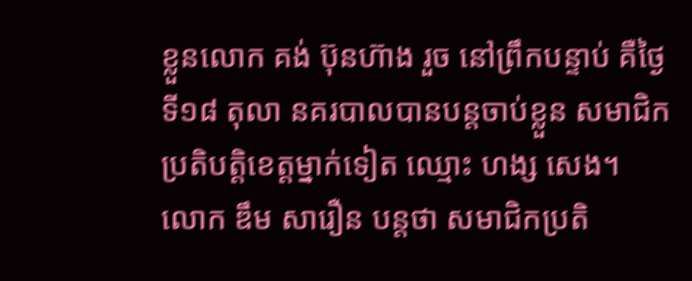ខ្លួនលោក គង់ ប៊ុនហ៊ាង រួច នៅព្រឹកបន្ទាប់ គឺថ្ងៃទី១៨ តុលា នគរបាលបានបន្តចាប់ខ្លួន សមាជិកប្រតិបត្តិខេត្តម្នាក់ទៀត ឈ្មោះ ហង្ស សេង។
លោក ឌឹម សារឿន បន្តថា សមាជិកប្រតិ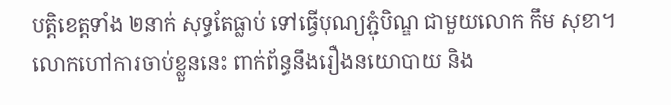បត្តិខេត្តទាំង ២នាក់ សុទ្ធតែធ្លាប់ ទៅធ្វើបុណ្យភ្ជុំបិណ្ឌ ជាមួយលោក កឹម សុខា។ លោកហៅការចាប់ខ្លួននេះ ពាក់ព័ន្ធនឹងរឿងនយោបាយ និង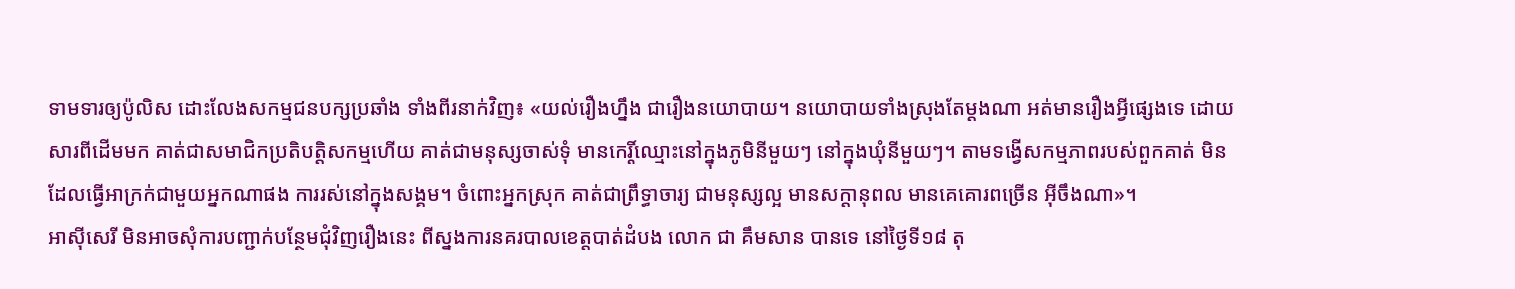ទាមទារឲ្យប៉ូលិស ដោះលែងសកម្មជនបក្សប្រឆាំង ទាំងពីរនាក់វិញ៖ «យល់រឿងហ្នឹង ជារឿងនយោបាយ។ នយោបាយទាំងស្រុងតែម្ដងណា អត់មានរឿងអ្វីផ្សេងទេ ដោយសារពីដើមមក គាត់ជាសមាជិកប្រតិបត្តិសកម្មហើយ គាត់ជាមនុស្សចាស់ទុំ មានកេរ្តិ៍ឈ្មោះនៅក្នុងភូមិនីមួយៗ នៅក្នុងឃុំនីមួយៗ។ តាមទង្វើសកម្មភាពរបស់ពួកគាត់ មិនដែលធ្វើអាក្រក់ជាមួយអ្នកណាផង ការរស់នៅក្នុងសង្គម។ ចំពោះអ្នកស្រុក គាត់ជាព្រឹទ្ធាចារ្យ ជាមនុស្សល្អ មានសក្ដានុពល មានគេគោរពច្រើន អ៊ីចឹងណា»។
អាស៊ីសេរី មិនអាចសុំការបញ្ជាក់បន្ថែមជុំវិញរឿងនេះ ពីស្នងការនគរបាលខេត្តបាត់ដំបង លោក ជា គឹមសាន បានទេ នៅថ្ងៃទី១៨ តុ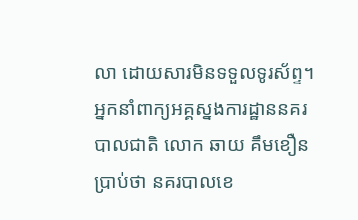លា ដោយសារមិនទទួលទូរស័ព្ទ។ អ្នកនាំពាក្យអគ្គស្នងការដ្ឋាននគរបាលជាតិ លោក ឆាយ គឹមខឿន ប្រាប់ថា នគរបាលខេ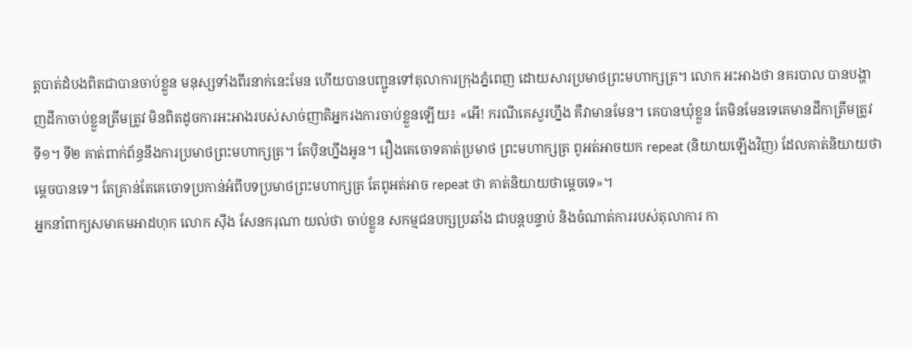ត្តបាត់ដំបងពិតជាបានចាប់ខ្លួន មនុស្សទាំងពីរនាក់នេះមែន ហើយបានបញ្ជូនទៅតុលាការក្រុងភ្នំពេញ ដោយសារប្រមាថព្រះមហាក្សត្រ។ លោក អះអាងថា នគរបាល បានបង្ហាញដីកាចាប់ខ្លួនត្រឹមត្រូវ មិនពិតដូចការអះអាងរបស់សាច់ញាតិអ្នករងការចាប់ខ្លួនឡើយ៖ «អើ! ករណីគេសួរហ្នឹង គឺវាមានមែន។ គេបានឃុំខ្លួន តែមិនមែនទេគេមានដីកាត្រឹមត្រូវ ទី១។ ទី២ គាត់ពាក់ព័ន្ធនឹងការប្រមាថព្រះមហាក្សត្រ។ តែប៉ិនហ្នឹងអូន។ រឿងគេចោទគាត់ប្រមាថ ព្រះមហាក្សត្រ ពូអត់អាចយក repeat (និយាយឡើងវិញ) ដែលគាត់និយាយថាម្ដេចបានទេ។ តែគ្រាន់តែគេចោទប្រកាន់អំពីបទប្រមាថព្រះមហាក្សត្រ តែពូអត់អាច repeat ថា គាត់និយាយថាម្ដេចទេ»។
អ្នកនាំពាក្យសមាគមអាដហុក លោក ស៊ឹង សែនករុណា យល់ថា ចាប់ខ្លួន សកម្មជនបក្សប្រឆាំង ជាបន្តបន្ទាប់ និងចំណាត់ការរបស់តុលាការ កា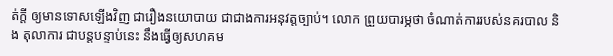ត់ក្ដី ឲ្យមានទោសឡើងវិញ ជារឿងនយោបាយ ជាជាងការអនុវត្តច្បាប់។ លោក ព្រួយបារម្ភថា ចំណាត់ការរបស់នគរបាល និង តុលាការ ជាបន្តបន្ទាប់នេះ នឹងធ្វើឲ្យសហគម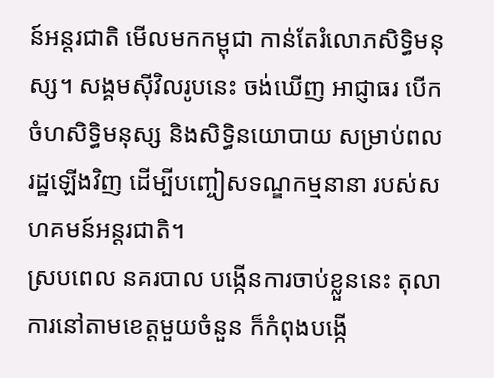ន៍អន្តរជាតិ មើលមកកម្ពុជា កាន់តែរំលោភសិទ្ធិមនុស្ស។ សង្គមស៊ីវិលរូបនេះ ចង់ឃើញ អាជ្ញាធរ បើកចំហសិទ្ធិមនុស្ស និងសិទ្ធិនយោបាយ សម្រាប់ពលរដ្ឋឡើងវិញ ដើម្បីបញ្ចៀសទណ្ឌកម្មនានា របស់សហគមន៍អន្តរជាតិ។
ស្របពេល នគរបាល បង្កើនការចាប់ខ្លួននេះ តុលាការនៅតាមខេត្តមួយចំនួន ក៏កំពុងបង្កើ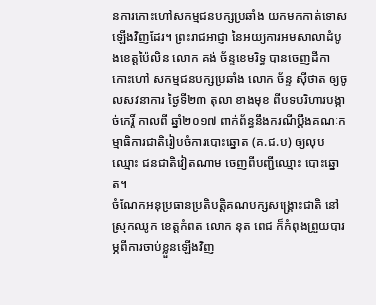នការកោះហៅសកម្មជនបក្សប្រឆាំង យកមកកាត់ទោសឡើងវិញដែរ។ ព្រះរាជអាជ្ញា នៃអយ្យការអមសាលាដំបូងខេត្តប៉ៃលិន លោក គង់ ច័ន្ទខេមរិទ្ធ បានចេញដីកាកោះហៅ សកម្មជនបក្សប្រឆាំង លោក ច័ន្ទ ស៊ីថាត ឲ្យចូលសវនាការ ថ្ងៃទី២៣ តុលា ខាងមុខ ពីបទបរិហារបង្កាច់កេរ្តិ៍ កាលពី ឆ្នាំ២០១៧ ពាក់ព័ន្ធនឹងករណីប្ដឹងគណៈកម្មាធិការជាតិរៀបចំការបោះឆ្នោត (គ.ជ.ប) ឲ្យលុបឈ្មោះ ជនជាតិវៀតណាម ចេញពីបញ្ជីឈ្មោះ បោះឆ្នោត។
ចំណែកអនុប្រធានប្រតិបត្តិគណបក្សសង្គ្រោះជាតិ នៅស្រុកឈូក ខេត្តកំពត លោក នុត ពេជ ក៏កំពុងព្រួយបារម្ភពីការចាប់ខ្លួនឡើងវិញ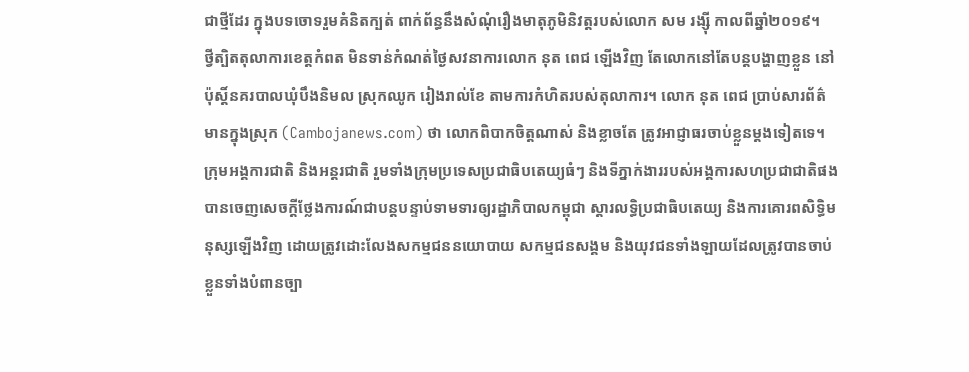ជាថ្មីដែរ ក្នុងបទចោទរួមគំនិតក្បត់ ពាក់ព័ន្ធនឹងសំណុំរឿងមាតុភូមិនិវត្តរបស់លោក សម រង្ស៊ី កាលពីឆ្នាំ២០១៩។
ថ្វីត្បិតតុលាការខេត្តកំពត មិនទាន់កំណត់ថ្ងៃសវនាការលោក នុត ពេជ ឡើងវិញ តែលោកនៅតែបន្តបង្ហាញខ្លួន នៅប៉ុស្តិ៍នគរបាលឃុំបឹងនិមល ស្រុកឈូក រៀងរាល់ខែ តាមការកំហិតរបស់តុលាការ។ លោក នុត ពេជ ប្រាប់សារព័ត៌មានក្នុងស្រុក (Cambojanews.com) ថា លោកពិបាកចិត្តណាស់ និងខ្លាចតែ ត្រូវអាជ្ញាធរចាប់ខ្លួនម្ដងទៀតទេ។
ក្រុមអង្គការជាតិ និងអន្តរជាតិ រួមទាំងក្រុមប្រទេសប្រជាធិបតេយ្យធំៗ និងទីភ្នាក់ងាររបស់អង្គការសហប្រជាជាតិផង បានចេញសេចក្ដីថ្លែងការណ៍ជាបន្តបន្ទាប់ទាមទារឲ្យរដ្ឋាភិបាលកម្ពុជា ស្ដារលទ្ធិប្រជាធិបតេយ្យ និងការគោរពសិទ្ធិមនុស្សឡើងវិញ ដោយត្រូវដោះលែងសកម្មជននយោបាយ សកម្មជនសង្គម និងយុវជនទាំងឡាយដែលត្រូវបានចាប់ខ្លួនទាំងបំពានច្បា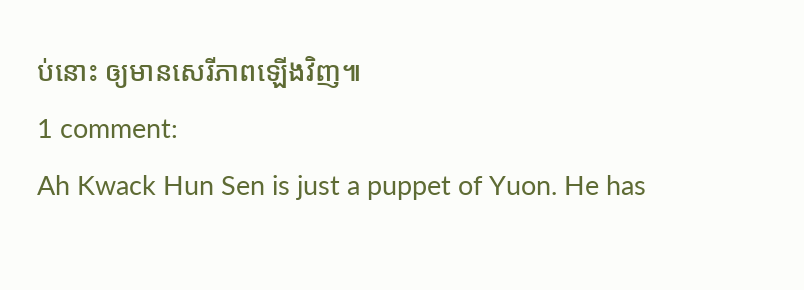ប់នោះ ឲ្យមានសេរីភាពឡើងវិញ៕
1 comment:
Ah Kwack Hun Sen is just a puppet of Yuon. He has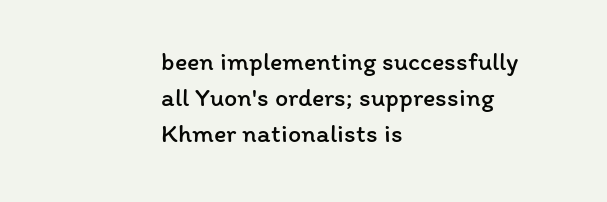been implementing successfully all Yuon's orders; suppressing Khmer nationalists is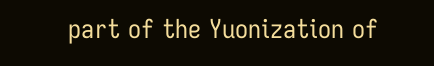part of the Yuonization of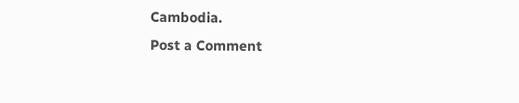Cambodia.
Post a Comment